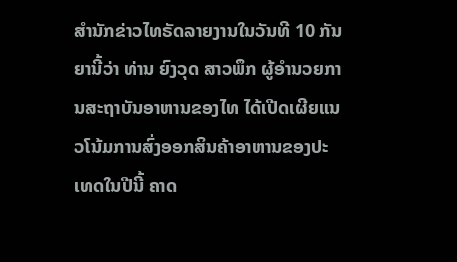ສຳນັກຂ່າວໄທຣັດລາຍງານໃນວັນທີ 10 ກັນຍານີ້ວ່າ ທ່ານ ຍົງວຸດ ສາວພຶກ ຜູ້ອຳນວຍການສະຖາບັນອາຫານຂອງໄທ ໄດ້ເປີດເຜີຍແນວໂນ້ມການສົ່ງອອກສິນຄ້າອາຫານຂອງປະເທດໃນປີນີ້ ຄາດ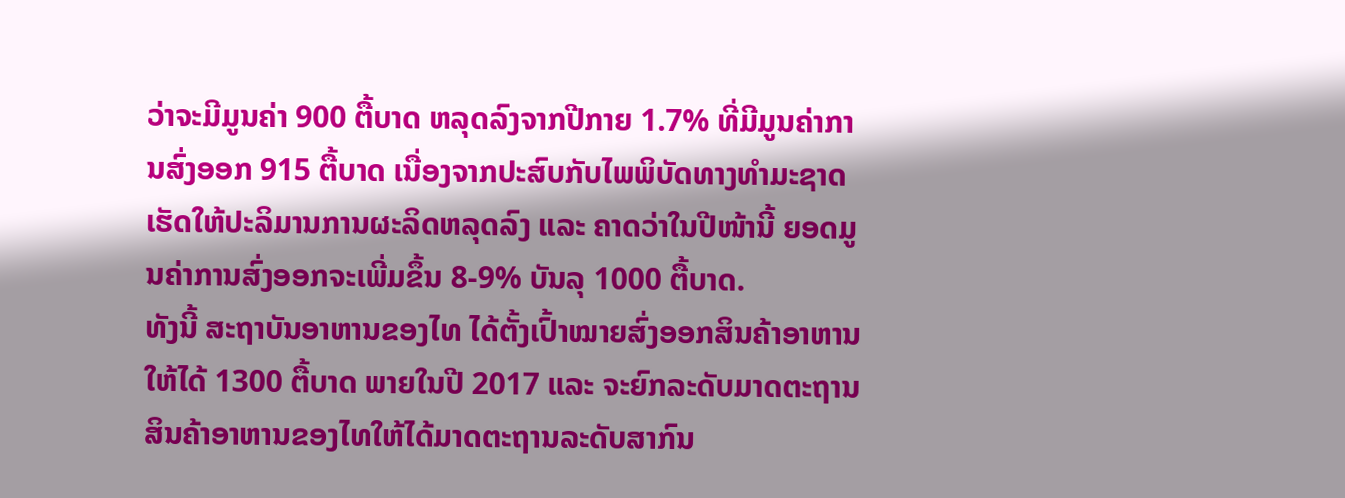ວ່າຈະມີມູນຄ່າ 900 ຕື້ບາດ ຫລຸດລົງຈາກປີກາຍ 1.7% ທີ່ມີມູນຄ່າການສົ່ງອອກ 915 ຕື້ບາດ ເນື່ອງຈາກປະສົບກັບໄພພິບັດທາງທຳມະຊາດ ເຮັດໃຫ້ປະລິມານການຜະລິດຫລຸດລົງ ແລະ ຄາດວ່າໃນປີໜ້ານີ້ ຍອດມູນຄ່າການສົ່ງອອກຈະເພີ່ມຂຶ້ນ 8-9% ບັນລຸ 1000 ຕື້ບາດ.
ທັງນີ້ ສະຖາບັນອາຫານຂອງໄທ ໄດ້ຕັ້ງເປົ້າໝາຍສົ່ງອອກສິນຄ້າອາຫານໃຫ້ໄດ້ 1300 ຕື້ບາດ ພາຍໃນປີ 2017 ແລະ ຈະຍົກລະດັບມາດຕະຖານສິນຄ້າອາຫານຂອງໄທໃຫ້ໄດ້ມາດຕະຖານລະດັບສາກົນ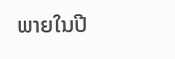ພາຍໃນປີ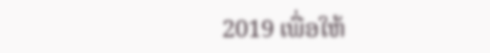2019 ເພື່ອໃຫ້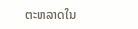ຕະຫລາດໃນ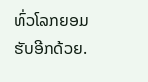ທົ່ວໂລກຍອມຮັບອີກດ້ວຍ.